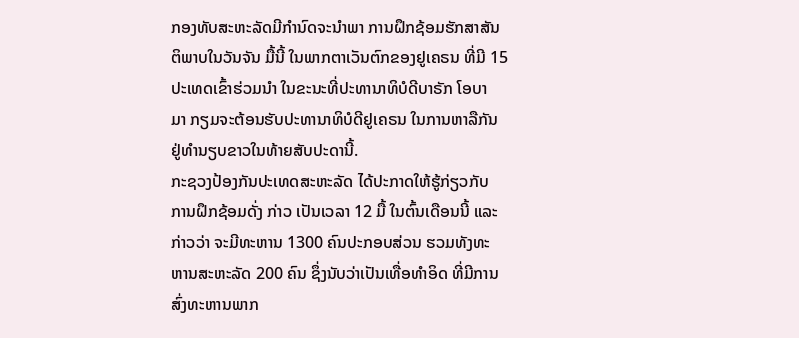ກອງທັບສະຫະລັດມີກຳນົດຈະນຳພາ ການຝຶກຊ້ອມຮັກສາສັນ
ຕິພາບໃນວັນຈັນ ມື້ນີ້ ໃນພາກຕາເວັນຕົກຂອງຢູເຄຣນ ທີ່ມີ 15
ປະເທດເຂົ້າຮ່ວມນຳ ໃນຂະນະທີ່ປະທານາທິບໍດີບາຣັກ ໂອບາ
ມາ ກຽມຈະຕ້ອນຮັບປະທານາທິບໍດີຢູເຄຣນ ໃນການຫາລືກັນ
ຢູ່ທຳນຽບຂາວໃນທ້າຍສັບປະດານີ້.
ກະຊວງປ້ອງກັນປະເທດສະຫະລັດ ໄດ້ປະກາດໃຫ້ຮູ້ກ່ຽວກັບ
ການຝຶກຊ້ອມດັ່ງ ກ່າວ ເປັນເວລາ 12 ມື້ ໃນຕົ້ນເດືອນນີ້ ແລະ
ກ່າວວ່າ ຈະມີທະຫານ 1300 ຄົນປະກອບສ່ວນ ຮວມທັງທະ
ຫານສະຫະລັດ 200 ຄົນ ຊຶ່ງນັບວ່າເປັນເທື່ອທຳອິດ ທີ່ມີການ
ສົ່ງທະຫານພາກ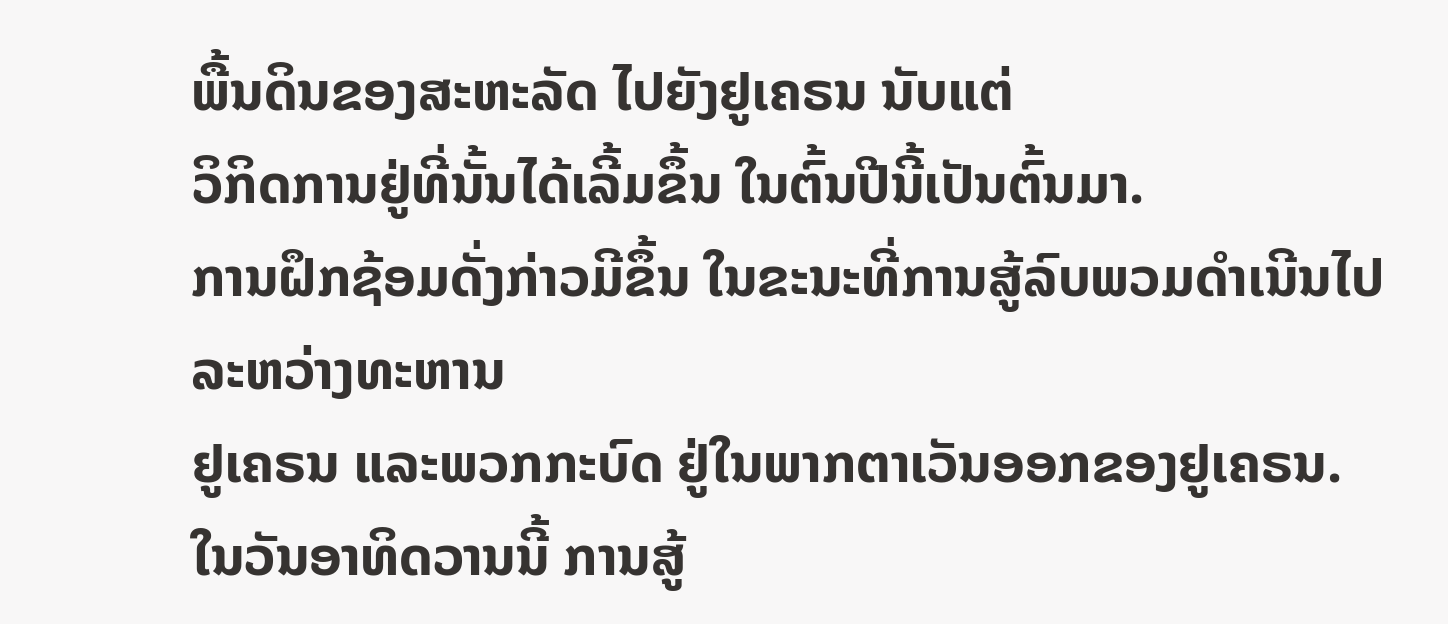ພື້ນດິນຂອງສະຫະລັດ ໄປຍັງຢູເຄຣນ ນັບແຕ່
ວິກິດການຢູ່ທີ່ນັ້ນໄດ້ເລີ້ມຂຶ້ນ ໃນຕົ້ນປີນີ້ເປັນຕົ້ນມາ.
ການຝຶກຊ້ອມດັ່ງກ່າວມີຂຶ້ນ ໃນຂະນະທີ່ການສູ້ລົບພວມດຳເນີນໄປ ລະຫວ່າງທະຫານ
ຢູເຄຣນ ແລະພວກກະບົດ ຢູ່ໃນພາກຕາເວັນອອກຂອງຢູເຄຣນ.
ໃນວັນອາທິດວານນີ້ ການສູ້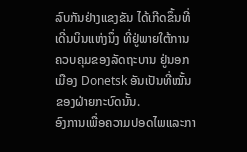ລົບກັນຢ່າງແຂງຂັນ ໄດ້ເກີດຂຶ້ນທີ່ເດີ່ນບິນແຫ່ງນຶ່ງ ທີ່ຢູ່ພາຍໃຕ້ການຄວບຄຸມຂອງລັດຖະບານ ຢູ່ນອກເມືອງ Donetsk ອັນເປັນທີ່ໝັ້ນຂອງຝ່າຍກະບົດນັ້ນ.
ອົງການເພື່ອຄວາມປອດໄພແລະກາ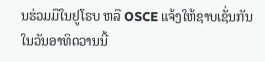ນຮ່ວມມືໃນຢູໂຣບ ຫລື OSCE ແຈ້ງໃຫ້ຊາບເຊັ່ນກັນ ໃນວັນອາທິດວານນີ້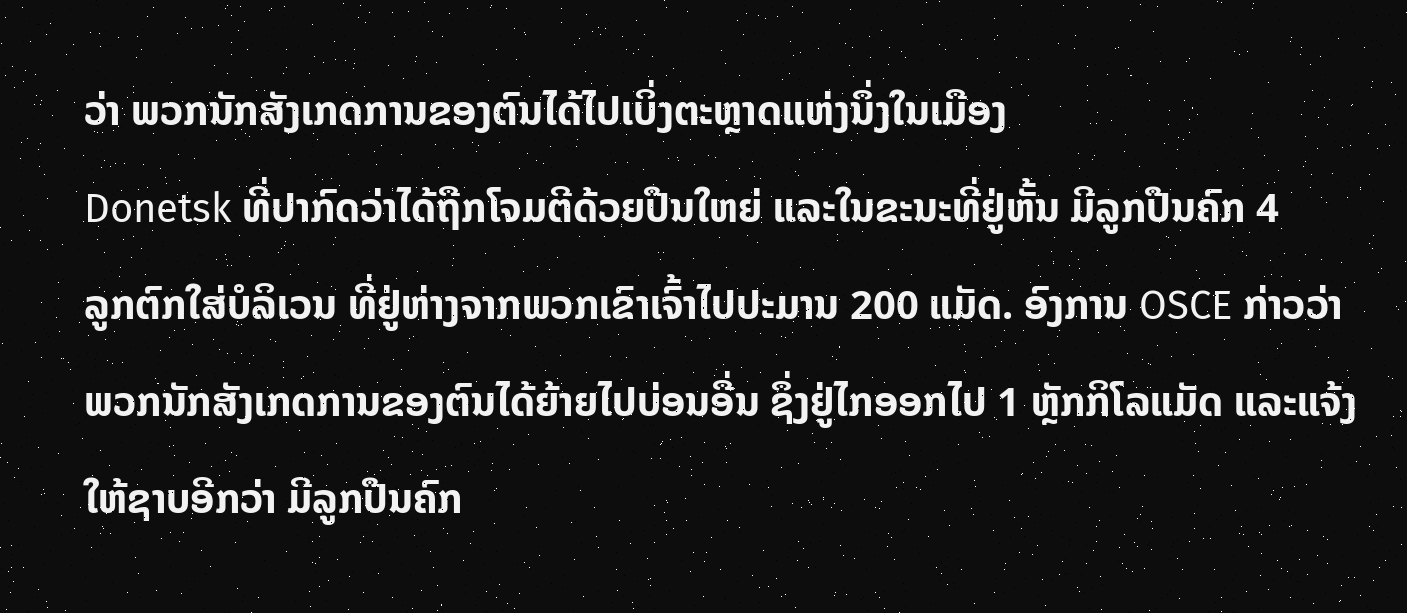ວ່າ ພວກນັກສັງເກດການຂອງຕົນໄດ້ໄປເບິ່ງຕະຫຼາດແຫ່ງນຶ່ງໃນເມືອງ
Donetsk ທີ່ປາກົດວ່າໄດ້ຖືກໂຈມຕີດ້ວຍປືນໃຫຍ່ ແລະໃນຂະນະທີ່ຢູ່ຫັ້ນ ມີລູກປືນຄົກ 4
ລູກຕົກໃສ່ບໍລິເວນ ທີ່ຢູ່ຫ່າງຈາກພວກເຂົາເຈົ້າໄປປະມານ 200 ແມັດ. ອົງການ OSCE ກ່າວວ່າ ພວກນັກສັງເກດການຂອງຕົນໄດ້ຍ້າຍໄປບ່ອນອື່ນ ຊຶ່ງຢູ່ໄກອອກໄປ 1 ຫຼັກກິໂລແມັດ ແລະແຈ້ງໃຫ້ຊາບອີກວ່າ ມີລູກປືນຄົກ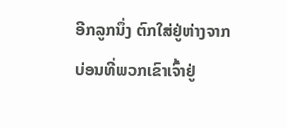ອີກລູກນຶ່ງ ຕົກໃສ່ຢູ່ຫ່າງຈາກບ່ອນທີ່ພວກເຂົາເຈົ້າຢູ່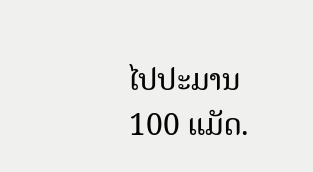ໄປປະມານ 100 ແມັດ.